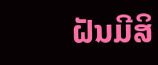ຝັນມີສິ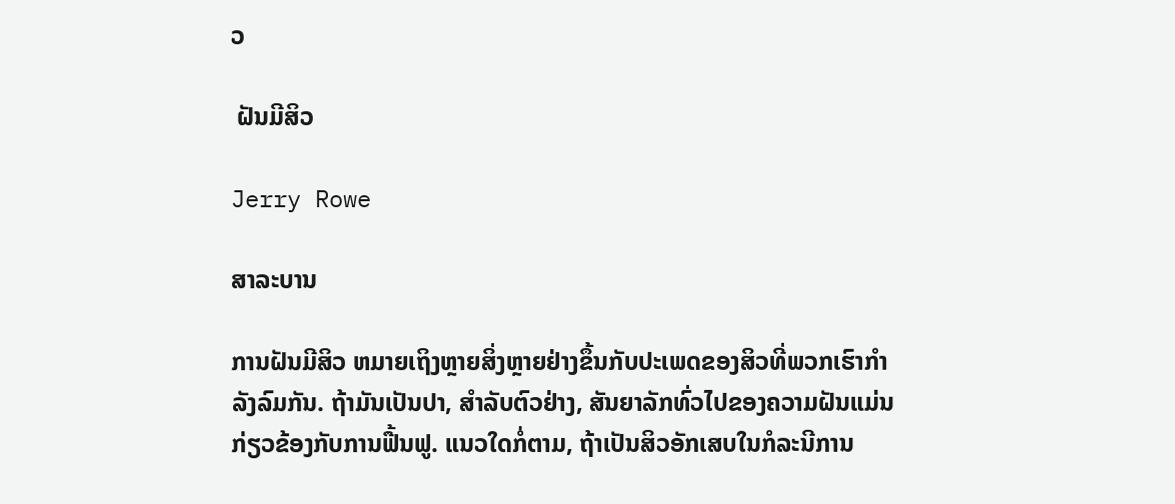ວ

 ຝັນມີສິວ

Jerry Rowe

ສາລະບານ

ການຝັນມີສິວ ຫມາຍເຖິງຫຼາຍສິ່ງຫຼາຍຢ່າງຂຶ້ນກັບປະເພດຂອງສິວທີ່ພວກເຮົາກໍາລັງລົມກັນ. ຖ້າມັນເປັນປາ, ສໍາລັບຕົວຢ່າງ, ສັນຍາລັກທົ່ວໄປຂອງຄວາມຝັນແມ່ນກ່ຽວຂ້ອງກັບການຟື້ນຟູ. ແນວໃດກໍ່ຕາມ, ຖ້າເປັນສິວອັກເສບໃນກໍລະນີການ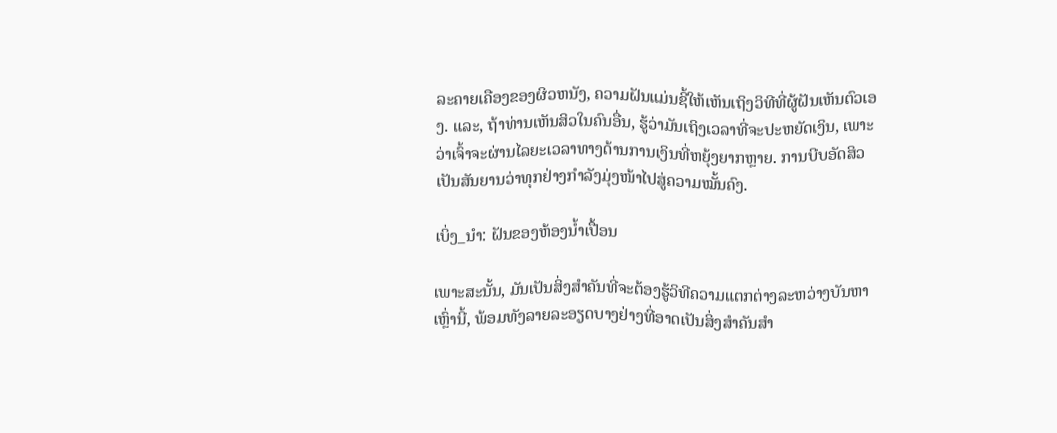ລະຄາຍເຄືອງຂອງຜິວຫນັງ, ຄວາມຝັນແມ່ນຊີ້ໃຫ້ເຫັນເຖິງວິທີທີ່ຜູ້ຝັນເຫັນຕົວເອງ. ແລະ, ຖ້າທ່ານເຫັນສິວໃນຄົນອື່ນ, ຮູ້ວ່າມັນເຖິງເວລາທີ່ຈະປະຫຍັດເງິນ, ເພາະວ່າເຈົ້າຈະຜ່ານໄລຍະເວລາທາງດ້ານການເງິນທີ່ຫຍຸ້ງຍາກຫຼາຍ. ການບີບອັດສິວເປັນສັນຍານວ່າທຸກຢ່າງກຳລັງມຸ່ງໜ້າໄປສູ່ຄວາມໝັ້ນຄົງ.

ເບິ່ງ_ນຳ: ຝັນຂອງຫ້ອງນ້ຳເປື້ອນ

ເພາະສະນັ້ນ, ມັນເປັນສິ່ງສຳຄັນທີ່ຈະຕ້ອງຮູ້ວິທີຄວາມແຕກຕ່າງລະຫວ່າງບັນຫາເຫຼົ່ານີ້, ພ້ອມທັງລາຍລະອຽດບາງຢ່າງທີ່ອາດເປັນສິ່ງສຳຄັນສຳ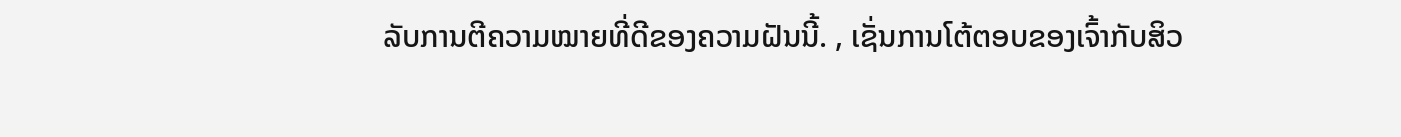ລັບການຕີຄວາມໝາຍທີ່ດີຂອງຄວາມຝັນນີ້. , ເຊັ່ນການໂຕ້ຕອບຂອງເຈົ້າກັບສິວ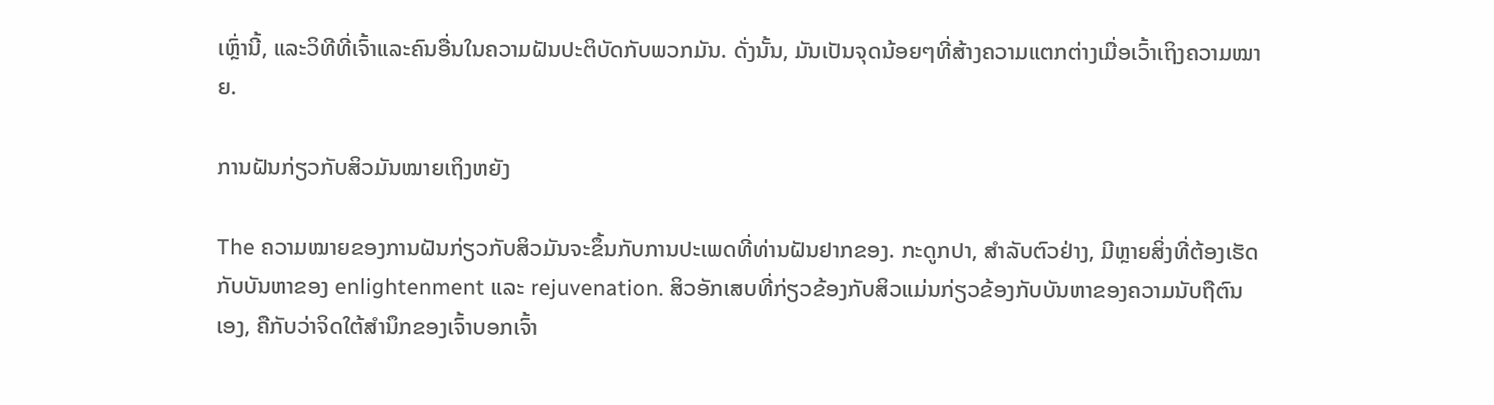ເຫຼົ່ານີ້, ແລະວິທີທີ່ເຈົ້າແລະຄົນອື່ນໃນຄວາມຝັນປະຕິບັດກັບພວກມັນ. ດັ່ງນັ້ນ, ມັນເປັນຈຸດນ້ອຍໆທີ່ສ້າງຄວາມແຕກຕ່າງເມື່ອເວົ້າເຖິງຄວາມໝາຍ.

ການຝັນກ່ຽວກັບສິວມັນໝາຍເຖິງຫຍັງ

The ຄວາມໝາຍຂອງການຝັນກ່ຽວກັບສິວມັນຈະຂຶ້ນກັບການປະເພດທີ່ທ່ານຝັນຢາກຂອງ. ກະດູກປາ, ສໍາລັບຕົວຢ່າງ, ມີຫຼາຍສິ່ງທີ່ຕ້ອງເຮັດກັບບັນຫາຂອງ enlightenment ແລະ rejuvenation. ສິວອັກເສບທີ່ກ່ຽວຂ້ອງກັບສິວແມ່ນກ່ຽວຂ້ອງກັບບັນຫາຂອງຄວາມນັບຖືຕົນເອງ, ຄືກັບວ່າຈິດໃຕ້ສໍານຶກຂອງເຈົ້າບອກເຈົ້າ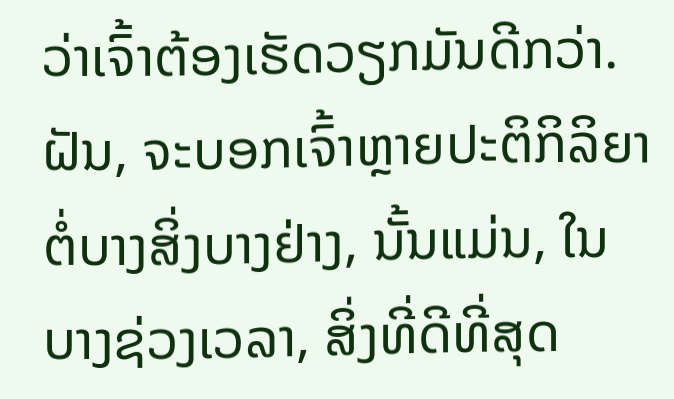ວ່າເຈົ້າຕ້ອງເຮັດວຽກມັນດີກວ່າ. ຝັນ, ຈະບອກເຈົ້າຫຼາຍປະຕິກິລິຍາຕໍ່ບາງສິ່ງບາງຢ່າງ, ນັ້ນແມ່ນ, ໃນບາງຊ່ວງເວລາ, ສິ່ງທີ່ດີທີ່ສຸດ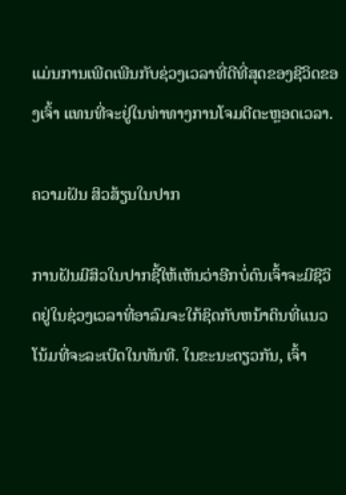ແມ່ນການເພີດເພີນກັບຊ່ວງເວລາທີ່ດີທີ່ສຸດຂອງຊີວິດຂອງເຈົ້າ ແທນທີ່ຈະຢູ່ໃນທ່າທາງການໂຈມຕີຕະຫຼອດເວລາ.

ຄວາມຝັນ ສິວສ້ຽນໃນປາກ

ການຝັນມີສິວໃນປາກຊີ້ໃຫ້ເຫັນວ່າອີກບໍ່ດົນເຈົ້າຈະມີຊີວິດຢູ່ໃນຊ່ວງເວລາທີ່ອາລົມຈະໃກ້ຊິດກັບຫນ້າດິນທີ່ແນວໂນ້ມທີ່ຈະລະເບີດໃນທັນທີ. ໃນຂະນະດຽວກັນ, ເຈົ້າ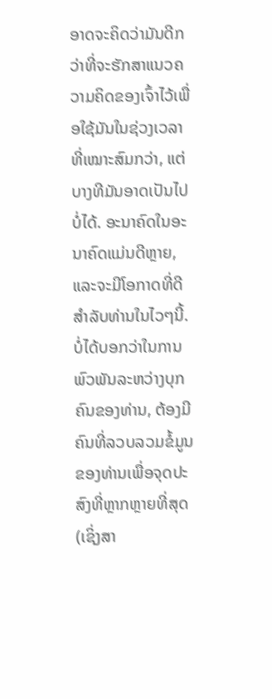ອາດຈະຄິດວ່າມັນດີກວ່າທີ່ຈະຮັກສາແນວຄວາມຄິດຂອງເຈົ້າໄວ້ເພື່ອໃຊ້ມັນໃນຊ່ວງເວລາທີ່ເໝາະສົມກວ່າ, ແຕ່ບາງທີມັນອາດເປັນໄປບໍ່ໄດ້. ອະນາຄົດໃນອະນາຄົດແມ່ນດີຫຼາຍ, ແລະຈະມີໂອກາດທີ່ດີສໍາລັບທ່ານໃນໄວໆນີ້. ບໍ່ໄດ້ບອກວ່າໃນການພົວພັນລະຫວ່າງບຸກຄົນຂອງທ່ານ, ຕ້ອງມີຄົນທີ່ລວບລວມຂໍ້ມູນຂອງທ່ານເພື່ອຈຸດປະສົງທີ່ຫຼາກຫຼາຍທີ່ສຸດ (ເຊິ່ງສາ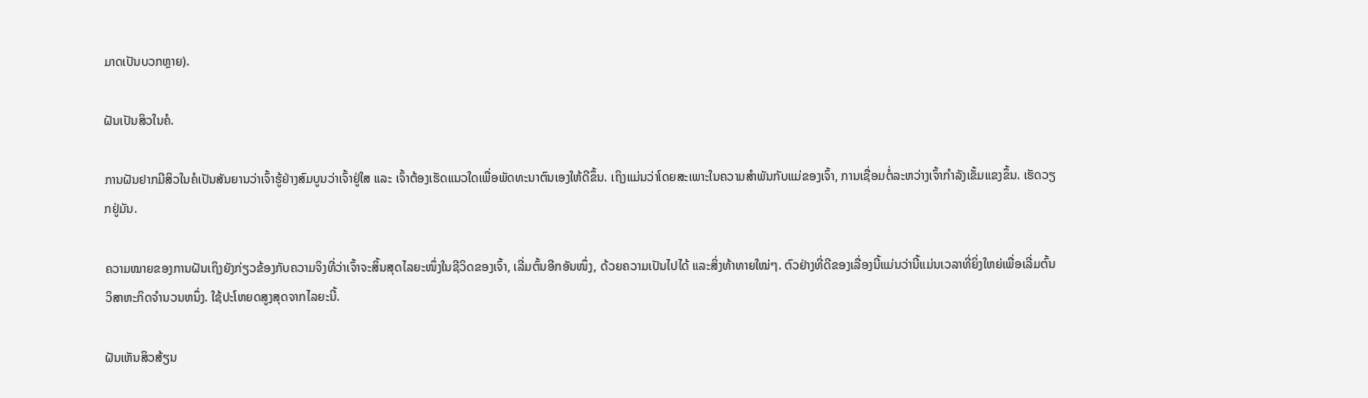ມາດເປັນບວກຫຼາຍ).

ຝັນເປັນສິວໃນຄໍ.

ການຝັນຢາກມີສິວໃນຄໍເປັນສັນຍານວ່າເຈົ້າຮູ້ຢ່າງສົມບູນວ່າເຈົ້າຢູ່ໃສ ແລະ ເຈົ້າຕ້ອງເຮັດແນວໃດເພື່ອພັດທະນາຕົນເອງໃຫ້ດີຂຶ້ນ. ເຖິງແມ່ນວ່າໂດຍສະເພາະໃນຄວາມສໍາພັນກັບແມ່ຂອງເຈົ້າ, ການເຊື່ອມຕໍ່ລະຫວ່າງເຈົ້າກໍາລັງເຂັ້ມແຂງຂຶ້ນ. ເຮັດວຽກຢູ່ມັນ.

ຄວາມໝາຍຂອງການຝັນເຖິງຍັງກ່ຽວຂ້ອງກັບຄວາມຈິງທີ່ວ່າເຈົ້າຈະສິ້ນສຸດໄລຍະໜຶ່ງໃນຊີວິດຂອງເຈົ້າ, ເລີ່ມຕົ້ນອີກອັນໜຶ່ງ, ດ້ວຍຄວາມເປັນໄປໄດ້ ແລະສິ່ງທ້າທາຍໃໝ່ໆ. ຕົວຢ່າງທີ່ດີຂອງເລື່ອງນີ້ແມ່ນວ່ານີ້ແມ່ນເວລາທີ່ຍິ່ງໃຫຍ່ເພື່ອເລີ່ມຕົ້ນວິສາຫະກິດຈໍານວນຫນຶ່ງ. ໃຊ້ປະໂຫຍດສູງສຸດຈາກໄລຍະນີ້.

ຝັນເຫັນສິວສ້ຽນ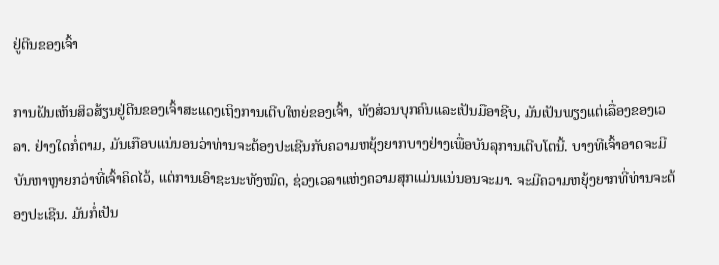ຢູ່ຕີນຂອງເຈົ້າ

ການຝັນເຫັນສິວສ້ຽນຢູ່ຕີນຂອງເຈົ້າສະແດງເຖິງການເຕີບໃຫຍ່ຂອງເຈົ້າ, ທັງສ່ວນບຸກຄົນແລະເປັນມືອາຊີບ, ມັນເປັນພຽງແຕ່ເລື່ອງຂອງເວລາ. ຢ່າງໃດກໍ່ຕາມ, ມັນເກືອບແນ່ນອນວ່າທ່ານຈະຕ້ອງປະເຊີນກັບຄວາມຫຍຸ້ງຍາກບາງຢ່າງເພື່ອບັນລຸການເຕີບໂຕນີ້. ບາງທີເຈົ້າອາດຈະມີບັນຫາຫຼາຍກວ່າທີ່ເຈົ້າຄິດໄວ້, ແຕ່ການເອົາຊະນະທັງໝົດ, ຊ່ວງເວລາແຫ່ງຄວາມສຸກແມ່ນແນ່ນອນຈະມາ. ຈະມີຄວາມຫຍຸ້ງຍາກທີ່ທ່ານຈະຕ້ອງປະເຊີນ. ມັນກໍ່ເປັນ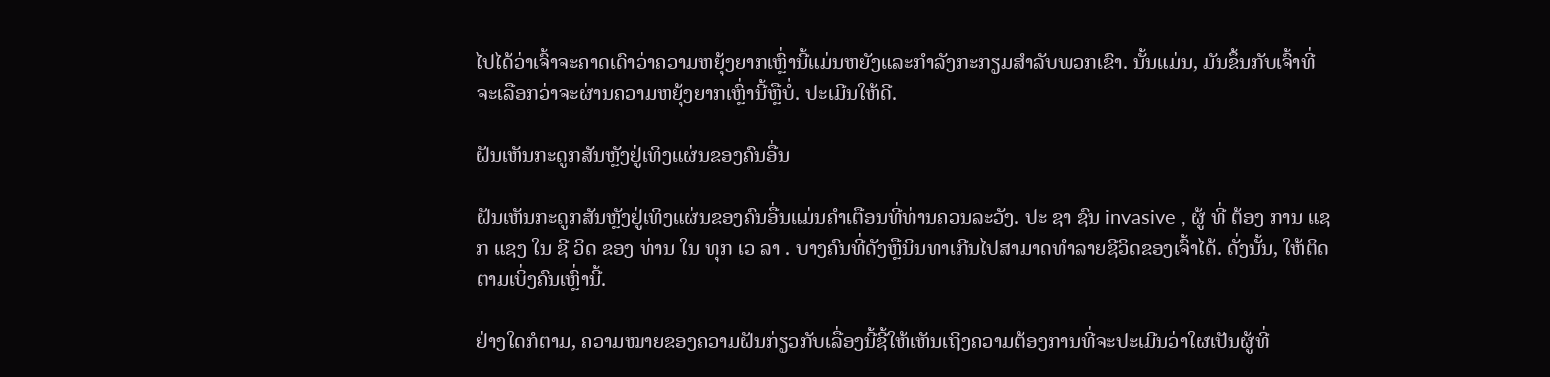ໄປໄດ້ວ່າເຈົ້າຈະຄາດເດົາວ່າຄວາມຫຍຸ້ງຍາກເຫຼົ່ານີ້ແມ່ນຫຍັງແລະກໍາລັງກະກຽມສໍາລັບພວກເຂົາ. ນັ້ນແມ່ນ, ມັນຂຶ້ນກັບເຈົ້າທີ່ຈະເລືອກວ່າຈະຜ່ານຄວາມຫຍຸ້ງຍາກເຫຼົ່ານີ້ຫຼືບໍ່. ປະເມີນໃຫ້ດີ.

ຝັນເຫັນກະດູກສັນຫຼັງຢູ່ເທິງແຜ່ນຂອງຄົນອື່ນ

ຝັນເຫັນກະດູກສັນຫຼັງຢູ່ເທິງແຜ່ນຂອງຄົນອື່ນແມ່ນຄໍາເຕືອນທີ່ທ່ານຄວນລະວັງ. ປະ ຊາ ຊົນ invasive , ຜູ້ ທີ່ ຕ້ອງ ການ ແຊກ ແຊງ ໃນ ຊີ ວິດ ຂອງ ທ່ານ ໃນ ທຸກ ເວ ລາ . ບາງຄົນທີ່ດັງຫຼືນິນທາເກີນໄປສາມາດທຳລາຍຊີວິດຂອງເຈົ້າໄດ້. ດັ່ງນັ້ນ, ໃຫ້ຕິດຕາມເບິ່ງຄົນເຫຼົ່ານີ້.

ຢ່າງໃດກໍຕາມ, ຄວາມໝາຍຂອງຄວາມຝັນກ່ຽວກັບເລື່ອງນີ້ຊີ້ໃຫ້ເຫັນເຖິງຄວາມຕ້ອງການທີ່ຈະປະເມີນວ່າໃຜເປັນຜູ້ທີ່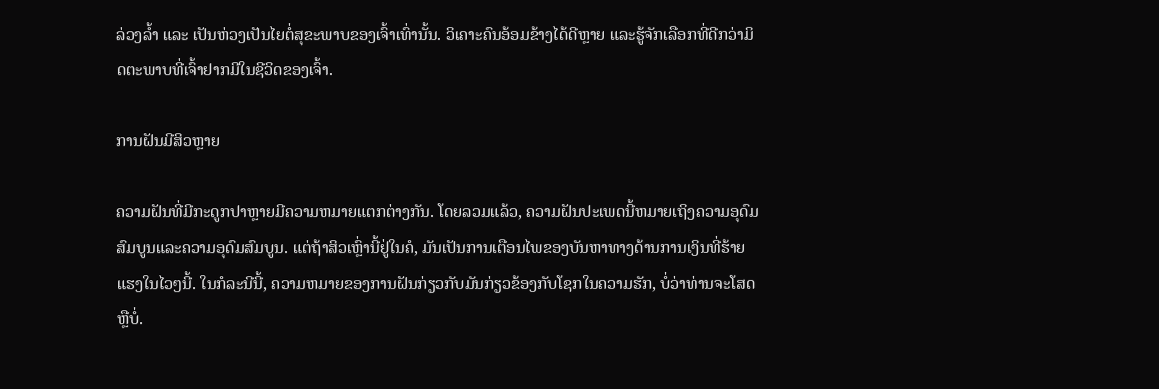ລ່ວງລ້ຳ ແລະ ເປັນຫ່ວງເປັນໄຍຕໍ່ສຸຂະພາບຂອງເຈົ້າເທົ່ານັ້ນ. ວິເຄາະຄົນອ້ອມຂ້າງໄດ້ດີຫຼາຍ ແລະຮູ້ຈັກເລືອກທີ່ດີກວ່າມິດຕະພາບທີ່ເຈົ້າຢາກມີໃນຊີວິດຂອງເຈົ້າ.

ການຝັນມີສິວຫຼາຍ

ຄວາມຝັນທີ່ມີກະດູກປາຫຼາຍມີຄວາມຫມາຍແຕກຕ່າງກັນ. ໂດຍລວມແລ້ວ, ຄວາມຝັນປະເພດນີ້ຫມາຍເຖິງຄວາມອຸດົມສົມບູນແລະຄວາມອຸດົມສົມບູນ. ແຕ່ຖ້າສິວເຫຼົ່ານີ້ຢູ່ໃນຄໍ, ມັນເປັນການເຕືອນໄພຂອງບັນຫາທາງດ້ານການເງິນທີ່ຮ້າຍແຮງໃນໄວໆນີ້. ໃນກໍລະນີນີ້, ຄວາມຫມາຍຂອງການຝັນກ່ຽວກັບມັນກ່ຽວຂ້ອງກັບໂຊກໃນຄວາມຮັກ, ບໍ່ວ່າທ່ານຈະໂສດຫຼືບໍ່.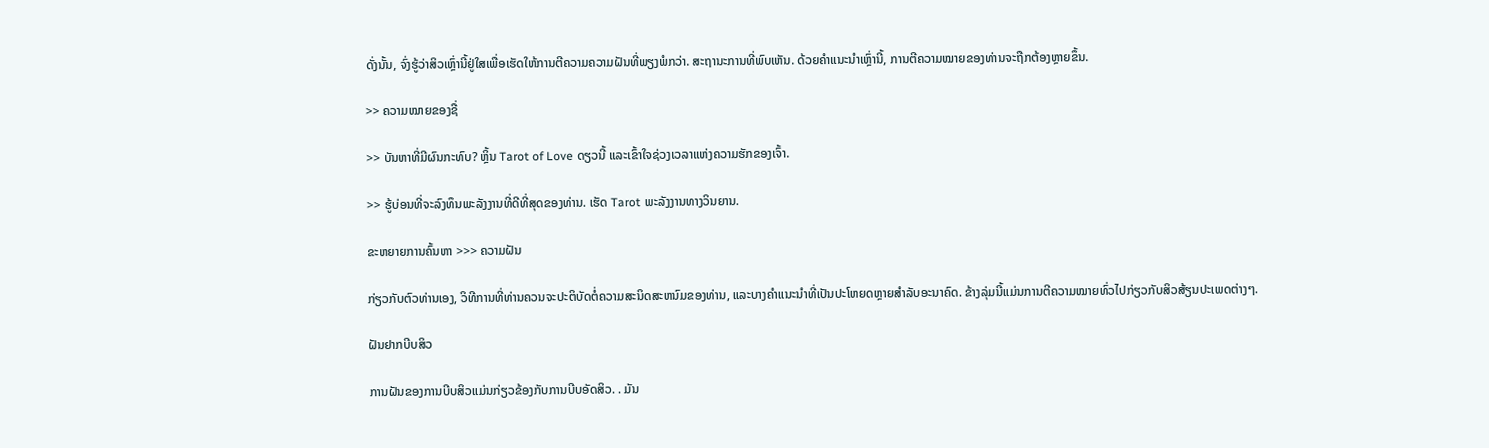ດັ່ງນັ້ນ, ຈົ່ງຮູ້ວ່າສິວເຫຼົ່ານີ້ຢູ່ໃສເພື່ອເຮັດໃຫ້ການຕີຄວາມຄວາມຝັນທີ່ພຽງພໍກວ່າ. ສະຖານະການທີ່ພົບເຫັນ. ດ້ວຍຄຳແນະນຳເຫຼົ່ານີ້, ການຕີຄວາມໝາຍຂອງທ່ານຈະຖືກຕ້ອງຫຼາຍຂຶ້ນ.

>> ຄວາມໝາຍຂອງຊື່

>> ບັນຫາທີ່ມີຜົນກະທົບ? ຫຼິ້ນ Tarot of Love ດຽວນີ້ ແລະເຂົ້າໃຈຊ່ວງເວລາແຫ່ງຄວາມຮັກຂອງເຈົ້າ.

>> ຮູ້ບ່ອນທີ່ຈະລົງທຶນພະລັງງານທີ່ດີທີ່ສຸດຂອງທ່ານ. ເຮັດ Tarot ພະລັງງານທາງວິນຍານ.

ຂະຫຍາຍການຄົ້ນຫາ >>> ຄວາມຝັນ

ກ່ຽວກັບຕົວທ່ານເອງ, ວິທີການທີ່ທ່ານຄວນຈະປະຕິບັດຕໍ່ຄວາມສະນິດສະຫນົມຂອງທ່ານ, ແລະບາງຄໍາແນະນໍາທີ່ເປັນປະໂຫຍດຫຼາຍສໍາລັບອະນາຄົດ. ຂ້າງລຸ່ມນີ້ແມ່ນການຕີຄວາມໝາຍທົ່ວໄປກ່ຽວກັບສິວສ້ຽນປະເພດຕ່າງໆ.

ຝັນຢາກບີບສິວ

ການຝັນຂອງການບີບສິວແມ່ນກ່ຽວຂ້ອງກັບການບີບອັດສິວ. . ມັນ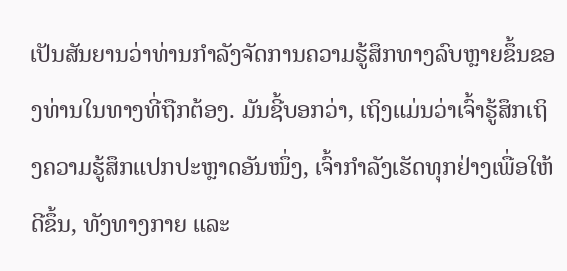ເປັນສັນຍານວ່າທ່ານກໍາລັງຈັດການຄວາມຮູ້ສຶກທາງລົບຫຼາຍຂຶ້ນຂອງທ່ານໃນທາງທີ່ຖືກຕ້ອງ. ມັນຊີ້ບອກວ່າ, ເຖິງແມ່ນວ່າເຈົ້າຮູ້ສຶກເຖິງຄວາມຮູ້ສຶກແປກປະຫຼາດອັນໜຶ່ງ, ເຈົ້າກຳລັງເຮັດທຸກຢ່າງເພື່ອໃຫ້ດີຂຶ້ນ, ທັງທາງກາຍ ແລະ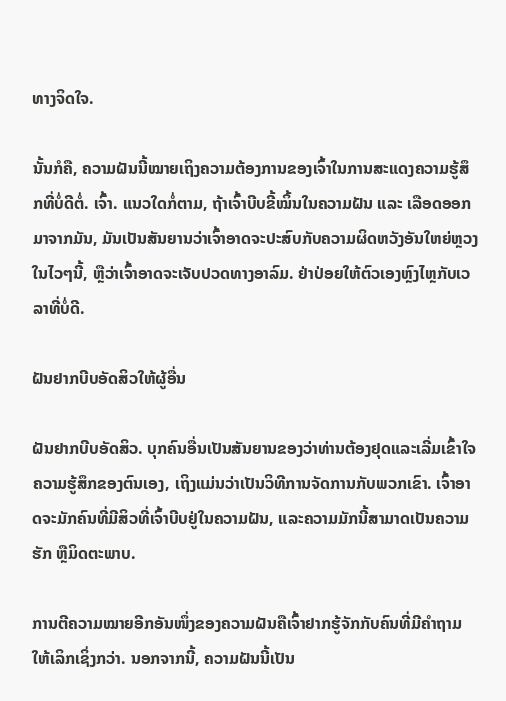ທາງຈິດໃຈ.

ນັ້ນກໍຄື, ຄວາມຝັນນີ້ໝາຍເຖິງຄວາມຕ້ອງການຂອງເຈົ້າໃນການສະແດງຄວາມຮູ້ສຶກທີ່ບໍ່ດີຕໍ່. ເຈົ້າ. ແນວໃດກໍ່ຕາມ, ຖ້າເຈົ້າບີບຂີ້ໝິ້ນໃນຄວາມຝັນ ແລະ ເລືອດອອກມາຈາກມັນ, ມັນເປັນສັນຍານວ່າເຈົ້າອາດຈະປະສົບກັບຄວາມຜິດຫວັງອັນໃຫຍ່ຫຼວງໃນໄວໆນີ້, ຫຼືວ່າເຈົ້າອາດຈະເຈັບປວດທາງອາລົມ. ຢ່າປ່ອຍໃຫ້ຕົວເອງຫຼົງໄຫຼກັບເວລາທີ່ບໍ່ດີ.

ຝັນຢາກບີບອັດສິວໃຫ້ຜູ້ອື່ນ

ຝັນຢາກບີບອັດສິວ. ບຸກຄົນອື່ນເປັນສັນຍານຂອງວ່າທ່ານຕ້ອງຢຸດແລະເລີ່ມເຂົ້າໃຈຄວາມຮູ້ສຶກຂອງຕົນເອງ, ເຖິງແມ່ນວ່າເປັນວິທີການຈັດການກັບພວກເຂົາ. ເຈົ້າອາດຈະມັກຄົນທີ່ມີສິວທີ່ເຈົ້າບີບຢູ່ໃນຄວາມຝັນ, ແລະຄວາມມັກນີ້ສາມາດເປັນຄວາມຮັກ ຫຼືມິດຕະພາບ.

ການຕີຄວາມໝາຍອີກອັນໜຶ່ງຂອງຄວາມຝັນຄືເຈົ້າຢາກຮູ້ຈັກກັບຄົນທີ່ມີຄຳຖາມໃຫ້ເລິກເຊິ່ງກວ່າ. ນອກຈາກນີ້, ຄວາມຝັນນີ້ເປັນ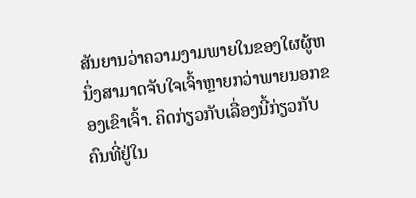ສັນຍານວ່າຄວາມງາມພາຍໃນຂອງໃຜຜູ້ຫນຶ່ງສາມາດຈັບໃຈເຈົ້າຫຼາຍກວ່າພາຍນອກຂອງເຂົາເຈົ້າ. ຄິດກ່ຽວກັບເລື່ອງນີ້ກ່ຽວກັບຄົນທີ່ຢູ່ໃນ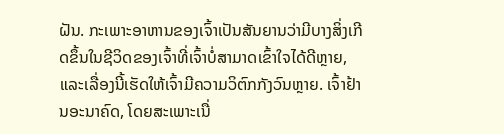ຝັນ. ກະເພາະອາຫານຂອງເຈົ້າເປັນສັນຍານວ່າມີບາງສິ່ງເກີດຂຶ້ນໃນຊີວິດຂອງເຈົ້າທີ່ເຈົ້າບໍ່ສາມາດເຂົ້າໃຈໄດ້ດີຫຼາຍ, ແລະເລື່ອງນີ້ເຮັດໃຫ້ເຈົ້າມີຄວາມວິຕົກກັງວົນຫຼາຍ. ເຈົ້າຢ້ານອະນາຄົດ, ໂດຍສະເພາະເນື່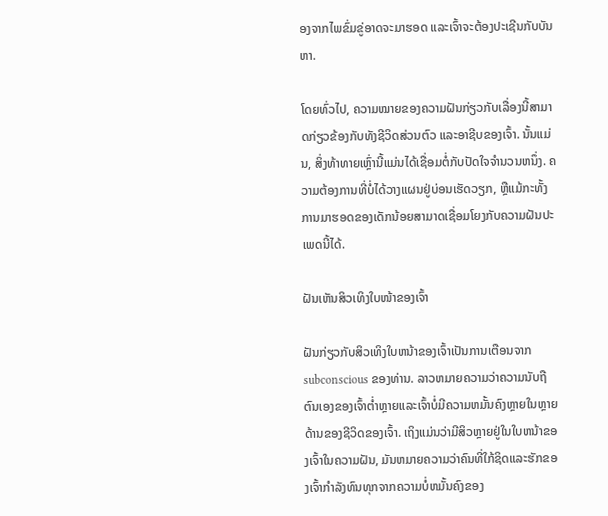ອງຈາກໄພຂົ່ມຂູ່ອາດຈະມາຮອດ ແລະເຈົ້າຈະຕ້ອງປະເຊີນກັບບັນຫາ.

ໂດຍທົ່ວໄປ, ຄວາມໝາຍຂອງຄວາມຝັນກ່ຽວກັບເລື່ອງນີ້ສາມາດກ່ຽວຂ້ອງກັບທັງຊີວິດສ່ວນຕົວ ແລະອາຊີບຂອງເຈົ້າ. ນັ້ນແມ່ນ, ສິ່ງທ້າທາຍເຫຼົ່ານີ້ແມ່ນໄດ້ເຊື່ອມຕໍ່ກັບປັດໃຈຈໍານວນຫນຶ່ງ. ຄວາມຕ້ອງການທີ່ບໍ່ໄດ້ວາງແຜນຢູ່ບ່ອນເຮັດວຽກ, ຫຼືແມ້ກະທັ້ງການມາຮອດຂອງເດັກນ້ອຍສາມາດເຊື່ອມໂຍງກັບຄວາມຝັນປະເພດນີ້ໄດ້.

ຝັນເຫັນສິວເທິງໃບໜ້າຂອງເຈົ້າ

ຝັນກ່ຽວກັບສິວເທິງໃບຫນ້າຂອງເຈົ້າເປັນການເຕືອນຈາກ subconscious ຂອງທ່ານ. ລາວຫມາຍຄວາມວ່າຄວາມນັບຖືຕົນເອງຂອງເຈົ້າຕໍ່າຫຼາຍແລະເຈົ້າບໍ່ມີຄວາມຫມັ້ນຄົງຫຼາຍໃນຫຼາຍດ້ານຂອງຊີວິດຂອງເຈົ້າ. ເຖິງແມ່ນວ່າມີສິວຫຼາຍຢູ່ໃນໃບຫນ້າຂອງເຈົ້າໃນຄວາມຝັນ, ມັນຫມາຍຄວາມວ່າຄົນທີ່ໃກ້ຊິດແລະຮັກຂອງເຈົ້າກໍາລັງທົນທຸກຈາກຄວາມບໍ່ຫມັ້ນຄົງຂອງ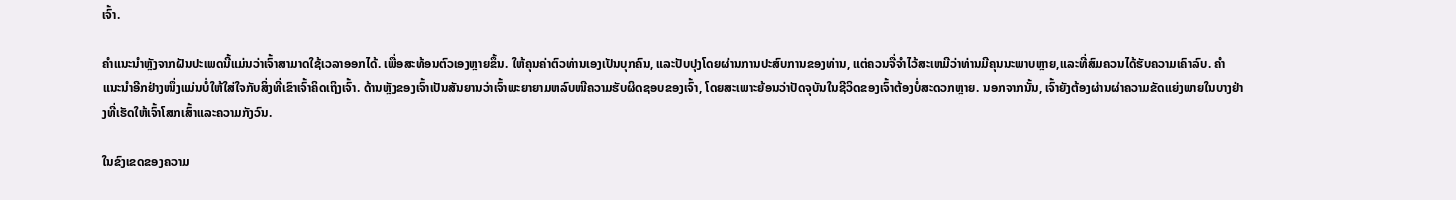ເຈົ້າ.

ຄໍາແນະນໍາຫຼັງຈາກຝັນປະເພດນີ້ແມ່ນວ່າເຈົ້າສາມາດໃຊ້ເວລາອອກໄດ້. ເພື່ອສະທ້ອນຕົວເອງຫຼາຍຂຶ້ນ. ໃຫ້ຄຸນຄ່າຕົວທ່ານເອງເປັນບຸກຄົນ, ແລະປັບປຸງໂດຍຜ່ານການປະສົບການຂອງທ່ານ, ແຕ່ຄວນຈື່ຈໍາໄວ້ສະເຫມີວ່າທ່ານມີຄຸນນະພາບຫຼາຍ,ແລະທີ່ສົມຄວນໄດ້ຮັບຄວາມເຄົາລົບ. ຄຳແນະນຳອີກຢ່າງໜຶ່ງແມ່ນບໍ່ໃຫ້ໃສ່ໃຈກັບສິ່ງທີ່ເຂົາເຈົ້າຄິດເຖິງເຈົ້າ. ດ້ານຫຼັງຂອງເຈົ້າເປັນສັນຍານວ່າເຈົ້າພະຍາຍາມຫລົບໜີຄວາມຮັບຜິດຊອບຂອງເຈົ້າ, ໂດຍສະເພາະຍ້ອນວ່າປັດຈຸບັນໃນຊີວິດຂອງເຈົ້າຕ້ອງບໍ່ສະດວກຫຼາຍ. ນອກຈາກນັ້ນ, ເຈົ້າຍັງຕ້ອງຜ່ານຜ່າຄວາມຂັດແຍ່ງພາຍໃນບາງຢ່າງທີ່ເຮັດໃຫ້ເຈົ້າໂສກເສົ້າແລະຄວາມກັງວົນ.

ໃນຂົງເຂດຂອງຄວາມ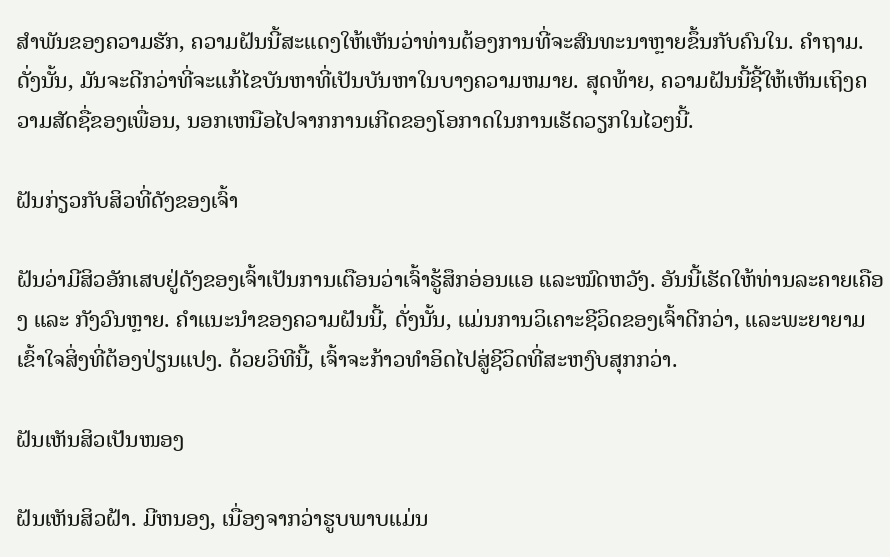ສໍາພັນຂອງຄວາມຮັກ, ຄວາມຝັນນີ້ສະແດງໃຫ້ເຫັນວ່າທ່ານຕ້ອງການທີ່ຈະສົນທະນາຫຼາຍຂຶ້ນກັບຄົນໃນ. ຄໍາຖາມ. ດັ່ງນັ້ນ, ມັນຈະດີກວ່າທີ່ຈະແກ້ໄຂບັນຫາທີ່ເປັນບັນຫາໃນບາງຄວາມຫມາຍ. ສຸດທ້າຍ, ຄວາມຝັນນີ້ຊີ້ໃຫ້ເຫັນເຖິງຄວາມສັດຊື່ຂອງເພື່ອນ, ນອກເຫນືອໄປຈາກການເກີດຂອງໂອກາດໃນການເຮັດວຽກໃນໄວໆນີ້.

ຝັນກ່ຽວກັບສິວທີ່ດັງຂອງເຈົ້າ

ຝັນວ່າມີສິວອັກເສບຢູ່ດັງຂອງເຈົ້າເປັນການເຕືອນວ່າເຈົ້າຮູ້ສຶກອ່ອນແອ ແລະໝົດຫວັງ. ອັນນີ້ເຮັດໃຫ້ທ່ານລະຄາຍເຄືອງ ແລະ ກັງວົນຫຼາຍ. ຄໍາແນະນໍາຂອງຄວາມຝັນນີ້, ດັ່ງນັ້ນ, ແມ່ນການວິເຄາະຊີວິດຂອງເຈົ້າດີກວ່າ, ແລະພະຍາຍາມເຂົ້າໃຈສິ່ງທີ່ຕ້ອງປ່ຽນແປງ. ດ້ວຍວິທີນີ້, ເຈົ້າຈະກ້າວທຳອິດໄປສູ່ຊີວິດທີ່ສະຫງົບສຸກກວ່າ.

ຝັນເຫັນສິວເປັນໜອງ

ຝັນເຫັນສິວຝ້າ. ມີຫນອງ, ເນື່ອງຈາກວ່າຮູບພາບແມ່ນ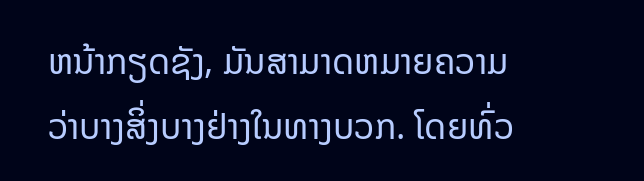ຫນ້າກຽດຊັງ, ມັນສາມາດຫມາຍຄວາມວ່າບາງສິ່ງບາງຢ່າງໃນທາງບວກ. ໂດຍທົ່ວ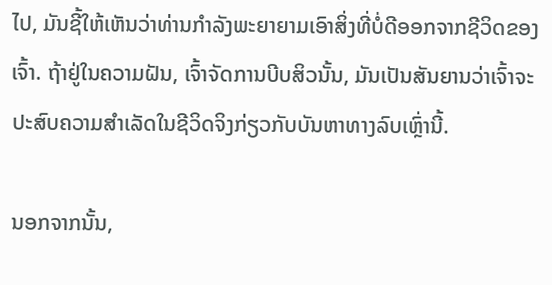ໄປ, ມັນຊີ້ໃຫ້ເຫັນວ່າທ່ານກໍາລັງພະຍາຍາມເອົາສິ່ງທີ່ບໍ່ດີອອກຈາກຊີວິດຂອງເຈົ້າ. ຖ້າຢູ່ໃນຄວາມຝັນ, ເຈົ້າຈັດການບີບສິວນັ້ນ, ມັນເປັນສັນຍານວ່າເຈົ້າຈະປະສົບຄວາມສຳເລັດໃນຊີວິດຈິງກ່ຽວກັບບັນຫາທາງລົບເຫຼົ່ານີ້.

ນອກຈາກນັ້ນ,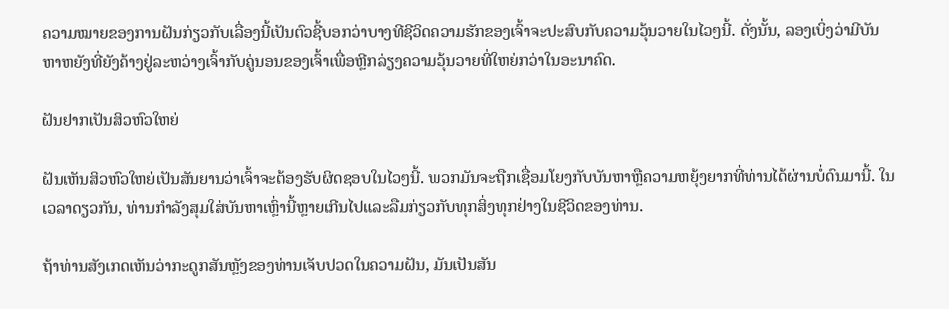ຄວາມໝາຍຂອງການຝັນກ່ຽວກັບເລື່ອງນີ້ເປັນຕົວຊີ້ບອກວ່າບາງທີຊີວິດຄວາມຮັກຂອງເຈົ້າຈະປະສົບກັບຄວາມວຸ້ນວາຍໃນໄວໆນີ້. ດັ່ງນັ້ນ, ລອງເບິ່ງວ່າມີບັນຫາຫຍັງທີ່ຍັງຄ້າງຢູ່ລະຫວ່າງເຈົ້າກັບຄູ່ນອນຂອງເຈົ້າເພື່ອຫຼີກລ່ຽງຄວາມວຸ້ນວາຍທີ່ໃຫຍ່ກວ່າໃນອະນາຄົດ.

ຝັນຢາກເປັນສິວຫົວໃຫຍ່

ຝັນເຫັນສິວຫົວໃຫຍ່ເປັນສັນຍານວ່າເຈົ້າຈະຕ້ອງຮັບຜິດຊອບໃນໄວໆນີ້. ພວກມັນຈະຖືກເຊື່ອມໂຍງກັບບັນຫາຫຼືຄວາມຫຍຸ້ງຍາກທີ່ທ່ານໄດ້ຜ່ານບໍ່ດົນມານີ້. ໃນເວລາດຽວກັນ, ທ່ານກໍາລັງສຸມໃສ່ບັນຫາເຫຼົ່ານີ້ຫຼາຍເກີນໄປແລະລືມກ່ຽວກັບທຸກສິ່ງທຸກຢ່າງໃນຊີວິດຂອງທ່ານ.

ຖ້າທ່ານສັງເກດເຫັນວ່າກະດູກສັນຫຼັງຂອງທ່ານເຈັບປວດໃນຄວາມຝັນ, ມັນເປັນສັນ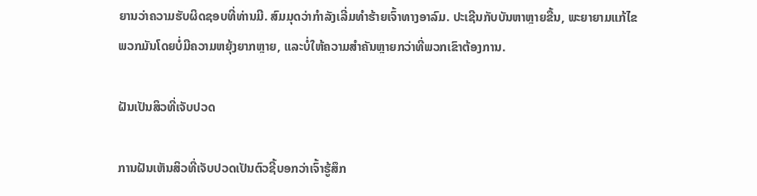ຍານວ່າຄວາມຮັບຜິດຊອບທີ່ທ່ານມີ. ສົມມຸດວ່າກຳລັງເລີ່ມທຳຮ້າຍເຈົ້າທາງອາລົມ. ປະເຊີນກັບບັນຫາຫຼາຍຂື້ນ, ພະຍາຍາມແກ້ໄຂພວກມັນໂດຍບໍ່ມີຄວາມຫຍຸ້ງຍາກຫຼາຍ, ແລະບໍ່ໃຫ້ຄວາມສໍາຄັນຫຼາຍກວ່າທີ່ພວກເຂົາຕ້ອງການ.

ຝັນເປັນສິວທີ່ເຈັບປວດ

ການຝັນເຫັນສິວທີ່ເຈັບປວດເປັນຕົວຊີ້ບອກວ່າເຈົ້າຮູ້ສຶກ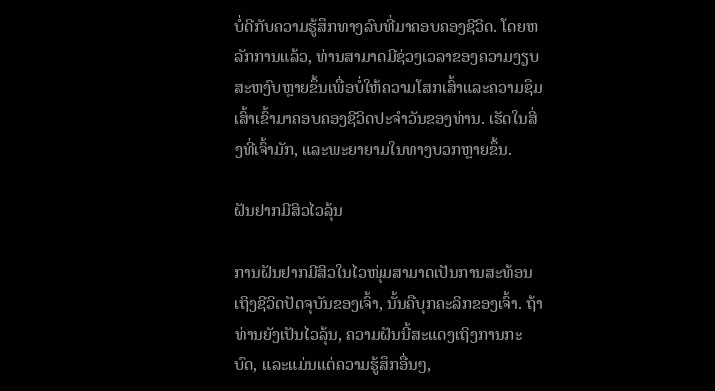ບໍ່ດີກັບຄວາມຮູ້ສຶກທາງລົບທີ່ມາຄອບຄອງຊີວິດ. ໂດຍຫລັກການແລ້ວ, ທ່ານສາມາດມີຊ່ວງເວລາຂອງຄວາມງຽບສະຫງົບຫຼາຍຂຶ້ນເພື່ອບໍ່ໃຫ້ຄວາມໂສກເສົ້າແລະຄວາມຊຶມເສົ້າເຂົ້າມາຄອບຄອງຊີວິດປະຈໍາວັນຂອງທ່ານ. ເຮັດໃນສິ່ງທີ່ເຈົ້າມັກ, ແລະພະຍາຍາມໃນທາງບວກຫຼາຍຂຶ້ນ.

ຝັນຢາກມີສິວໄວລຸ້ນ

ການຝັນຢາກມີສິວໃນໄວໜຸ່ມສາມາດເປັນການສະທ້ອນເຖິງຊີວິດປັດຈຸບັນຂອງເຈົ້າ, ນັ້ນຄືບຸກຄະລິກຂອງເຈົ້າ. ຖ້າທ່ານຍັງເປັນໄວລຸ້ນ, ຄວາມຝັນນີ້ສະແດງເຖິງການກະບົດ, ແລະແມ່ນແຕ່ຄວາມຮູ້ສຶກອື່ນໆ,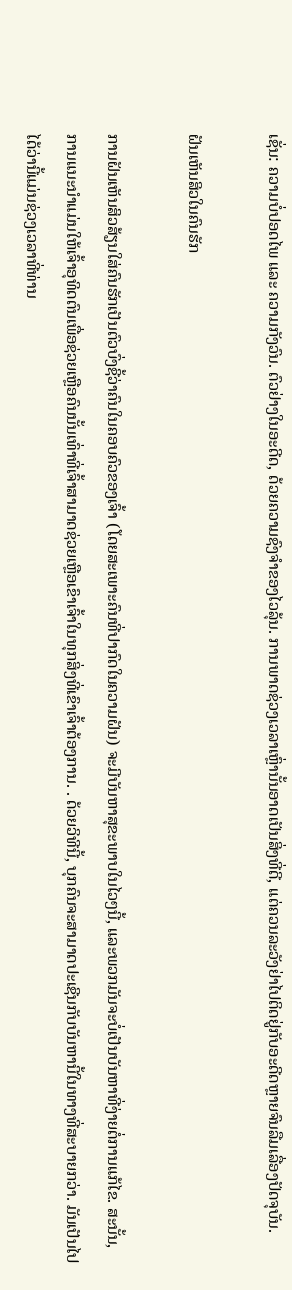ເຊັ່ນ: ຄວາມບໍ່ປອດໄພ ແລະ ຄວາມກັງວົນ. ຕົວຢ່າງໃນອະດີດ, ດ້ວຍຄວາມຊົງຈໍາຂອງໄວລຸ້ນ. ການພາດຊ່ວງເວລາເຫຼົ່ານັ້ນອາດເປັນສິ່ງທີ່ດີ, ແຕ່ຄວນລະວັງຢ່າໄປຕິດຢູ່ກັບອະດີດຫຼາຍຈົນລືມເລື່ອງປັດຈຸບັນ.

ຝັນເຫັນສິວໃນຄົນຮັກ

ການຝັນເຫັນສິວສ້ຽນໃສ່ຄົນຮັກເປັນຕົວບົ່ງຊີ້ວ່າຄົນໃນຄອບຄົວຂອງເຈົ້າ (ໂດຍສະເພາະຄົນທີ່ປາກົດໃນຄວາມຝັນ) ຈະມີບັນຫາສຸຂະພາບໃນໄວໆນີ້, ແລະພວກມັນຈະບໍ່ເປັນບັນຫາທີ່ງ່າຍຕໍ່ການແກ້ໄຂ. ສະນັ້ນ, ການແນະນຳແມ່ນໃຫ້ເຈົ້າອຸທິດຕົນເພື່ອຊ່ວຍເຫຼືອຄົນນັ້ນເທົ່າທີ່ເຈົ້າສາມາດຊ່ວຍເຫຼືອເຂົາເຈົ້າໃນທຸກສິ່ງທີ່ເຂົາເຈົ້າຕ້ອງການ. . ດ້ວຍວິທີນີ້, ບຸກຄົນຈະສາມາດປະເຊີນກັບບັນຫານີ້ໃນທາງທີ່ສະບາຍກວ່າ. ມັນເປັນໄປໄດ້ວ່ານີ້ແມ່ນຊ່ວງເວລາທີ່ທ່ານ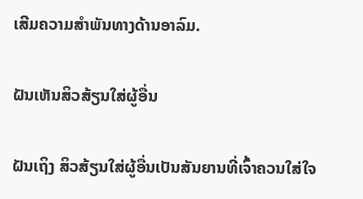ເສີມຄວາມສຳພັນທາງດ້ານອາລົມ.

ຝັນເຫັນສິວສ້ຽນໃສ່ຜູ້ອື່ນ

ຝັນເຖິງ ສິວສ້ຽນໃສ່ຜູ້ອື່ນເປັນສັນຍານທີ່ເຈົ້າຄວນໃສ່ໃຈ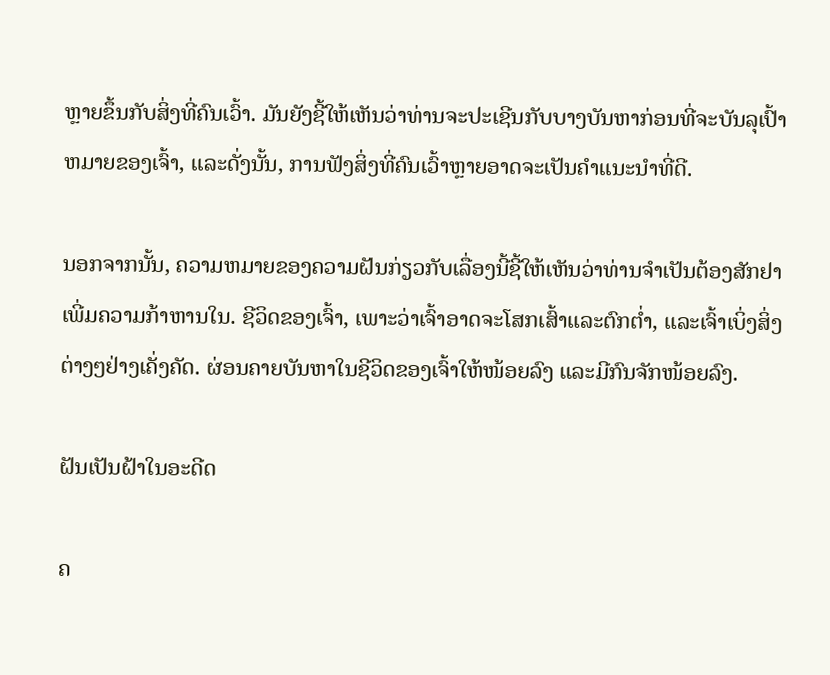ຫຼາຍຂຶ້ນກັບສິ່ງທີ່ຄົນເວົ້າ. ມັນຍັງຊີ້ໃຫ້ເຫັນວ່າທ່ານຈະປະເຊີນກັບບາງບັນຫາກ່ອນທີ່ຈະບັນລຸເປົ້າຫມາຍຂອງເຈົ້າ, ແລະດັ່ງນັ້ນ, ການຟັງສິ່ງທີ່ຄົນເວົ້າຫຼາຍອາດຈະເປັນຄໍາແນະນໍາທີ່ດີ.

ນອກຈາກນັ້ນ, ຄວາມຫມາຍຂອງຄວາມຝັນກ່ຽວກັບເລື່ອງນີ້ຊີ້ໃຫ້ເຫັນວ່າທ່ານຈໍາເປັນຕ້ອງສັກຢາເພີ່ມຄວາມກ້າຫານໃນ. ຊີວິດຂອງເຈົ້າ, ເພາະວ່າເຈົ້າອາດຈະໂສກເສົ້າແລະຕົກຕໍ່າ, ແລະເຈົ້າເບິ່ງສິ່ງຕ່າງໆຢ່າງເຄັ່ງຄັດ. ຜ່ອນຄາຍບັນຫາໃນຊີວິດຂອງເຈົ້າໃຫ້ໜ້ອຍລົງ ແລະມີກົນຈັກໜ້ອຍລົງ.

ຝັນເປັນຝ້າໃນອະດີດ

ຄ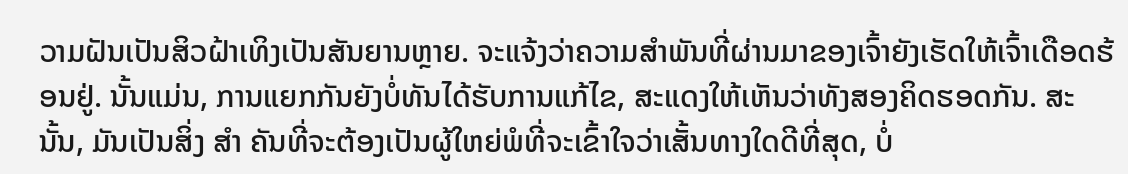ວາມຝັນເປັນສິວຝ້າເທິງເປັນສັນຍານຫຼາຍ. ຈະແຈ້ງວ່າຄວາມສຳພັນທີ່ຜ່ານມາຂອງເຈົ້າຍັງເຮັດໃຫ້ເຈົ້າເດືອດຮ້ອນຢູ່. ນັ້ນແມ່ນ, ການແຍກກັນຍັງບໍ່ທັນໄດ້ຮັບການແກ້ໄຂ, ສະແດງໃຫ້ເຫັນວ່າທັງສອງຄິດຮອດກັນ. ສະນັ້ນ, ມັນເປັນສິ່ງ ສຳ ຄັນທີ່ຈະຕ້ອງເປັນຜູ້ໃຫຍ່ພໍທີ່ຈະເຂົ້າໃຈວ່າເສັ້ນທາງໃດດີທີ່ສຸດ, ບໍ່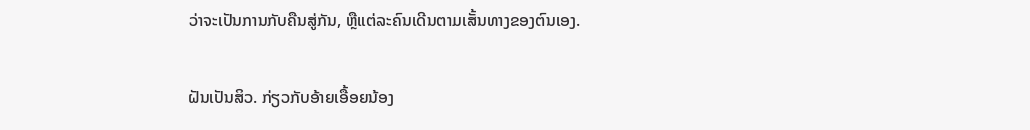ວ່າຈະເປັນການກັບຄືນສູ່ກັນ, ຫຼືແຕ່ລະຄົນເດີນຕາມເສັ້ນທາງຂອງຕົນເອງ.

ຝັນເປັນສິວ. ກ່ຽວກັບອ້າຍເອື້ອຍນ້ອງ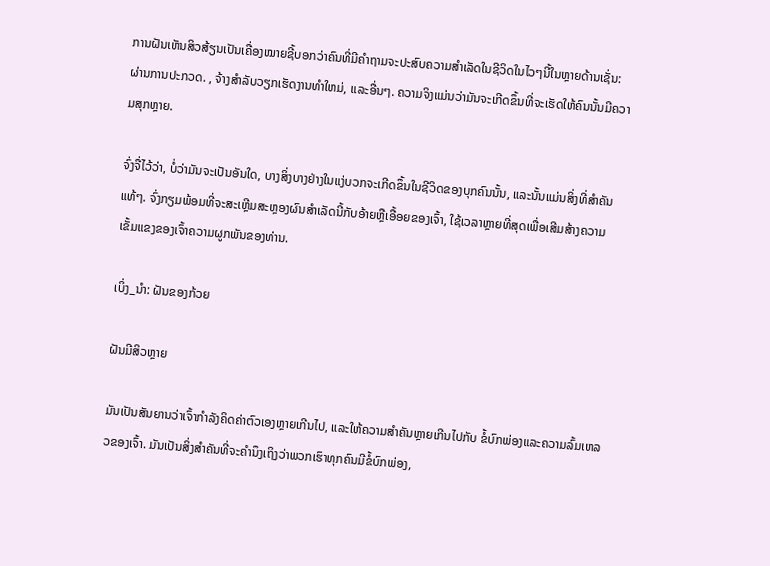ການຝັນເຫັນສິວສ້ຽນເປັນເຄື່ອງໝາຍຊີ້ບອກວ່າຄົນທີ່ມີຄຳຖາມຈະປະສົບຄວາມສຳເລັດໃນຊີວິດໃນໄວໆນີ້ໃນຫຼາຍດ້ານເຊັ່ນ: ຜ່ານການປະກວດ. , ຈ້າງສໍາລັບວຽກເຮັດງານທໍາໃຫມ່, ແລະອື່ນໆ. ຄວາມຈິງແມ່ນວ່າມັນຈະເກີດຂຶ້ນທີ່ຈະເຮັດໃຫ້ຄົນນັ້ນມີຄວາມສຸກຫຼາຍ.

ຈົ່ງຈື່ໄວ້ວ່າ, ບໍ່ວ່າມັນຈະເປັນອັນໃດ, ບາງສິ່ງບາງຢ່າງໃນແງ່ບວກຈະເກີດຂຶ້ນໃນຊີວິດຂອງບຸກຄົນນັ້ນ, ແລະນັ້ນແມ່ນສິ່ງທີ່ສໍາຄັນແທ້ໆ. ຈົ່ງກຽມພ້ອມທີ່ຈະສະເຫຼີມສະຫຼອງຜົນສໍາເລັດນີ້ກັບອ້າຍຫຼືເອື້ອຍຂອງເຈົ້າ, ໃຊ້ເວລາຫຼາຍທີ່ສຸດເພື່ອເສີມສ້າງຄວາມເຂັ້ມແຂງຂອງເຈົ້າຄວາມຜູກພັນຂອງທ່ານ.

ເບິ່ງ_ນຳ: ຝັນຂອງກ້ວຍ

ຝັນມີສິວຫຼາຍ

ມັນເປັນສັນຍານວ່າເຈົ້າກໍາລັງຄິດຄ່າຕົວເອງຫຼາຍເກີນໄປ, ແລະໃຫ້ຄວາມສໍາຄັນຫຼາຍເກີນໄປກັບ ຂໍ້ບົກພ່ອງແລະຄວາມລົ້ມເຫລວຂອງເຈົ້າ. ມັນເປັນສິ່ງສໍາຄັນທີ່ຈະຄໍານຶງເຖິງວ່າພວກເຮົາທຸກຄົນມີຂໍ້ບົກພ່ອງ,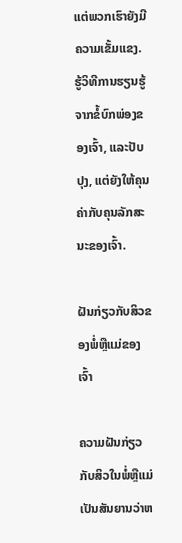ແຕ່ພວກເຮົາຍັງມີຄວາມເຂັ້ມແຂງ. ຮູ້ວິທີການຮຽນຮູ້ຈາກຂໍ້ບົກພ່ອງຂອງເຈົ້າ, ແລະປັບປຸງ, ແຕ່ຍັງໃຫ້ຄຸນຄ່າກັບຄຸນລັກສະນະຂອງເຈົ້າ.

ຝັນກ່ຽວກັບສິວຂອງພໍ່ຫຼືແມ່ຂອງເຈົ້າ

ຄວາມຝັນກ່ຽວກັບສິວໃນພໍ່ຫຼືແມ່ເປັນສັນຍານວ່າຫ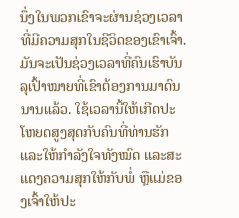ນຶ່ງໃນພວກເຂົາຈະຜ່ານຊ່ວງເວລາທີ່ມີຄວາມສຸກໃນຊີວິດຂອງເຂົາເຈົ້າ. ມັນຈະເປັນຊ່ວງເວລາທີ່ຄົນເຮົາບັນລຸເປົ້າໝາຍທີ່ເຂົາຕ້ອງການມາດົນນານແລ້ວ. ໃຊ້ເວລານີ້ໃຫ້ເກີດປະໂຫຍດສູງສຸດກັບຄົນທີ່ທ່ານຮັກ ແລະໃຫ້ກຳລັງໃຈທັງໝົດ ແລະສະແດງຄວາມສຸກໃຫ້ກັບພໍ່ ຫຼືແມ່ຂອງເຈົ້າໃຫ້ປະ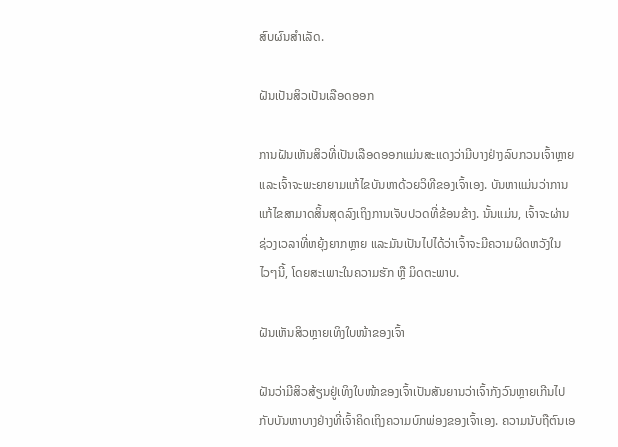ສົບຜົນສຳເລັດ.

ຝັນເປັນສິວເປັນເລືອດອອກ

ການຝັນເຫັນສິວທີ່ເປັນເລືອດອອກແມ່ນສະແດງວ່າມີບາງຢ່າງລົບກວນເຈົ້າຫຼາຍ ແລະເຈົ້າຈະພະຍາຍາມແກ້ໄຂບັນຫາດ້ວຍວິທີຂອງເຈົ້າເອງ. ບັນຫາແມ່ນວ່າການແກ້ໄຂສາມາດສິ້ນສຸດລົງເຖິງການເຈັບປວດທີ່ຂ້ອນຂ້າງ. ນັ້ນແມ່ນ, ເຈົ້າຈະຜ່ານຊ່ວງເວລາທີ່ຫຍຸ້ງຍາກຫຼາຍ ແລະມັນເປັນໄປໄດ້ວ່າເຈົ້າຈະມີຄວາມຜິດຫວັງໃນໄວໆນີ້, ໂດຍສະເພາະໃນຄວາມຮັກ ຫຼື ມິດຕະພາບ.

ຝັນເຫັນສິວຫຼາຍເທິງໃບໜ້າຂອງເຈົ້າ

ຝັນວ່າມີສິວສ້ຽນຢູ່ເທິງໃບໜ້າຂອງເຈົ້າເປັນສັນຍານວ່າເຈົ້າກັງວົນຫຼາຍເກີນໄປກັບບັນຫາບາງຢ່າງທີ່ເຈົ້າຄິດເຖິງຄວາມບົກພ່ອງຂອງເຈົ້າເອງ. ຄວາມນັບຖືຕົນເອ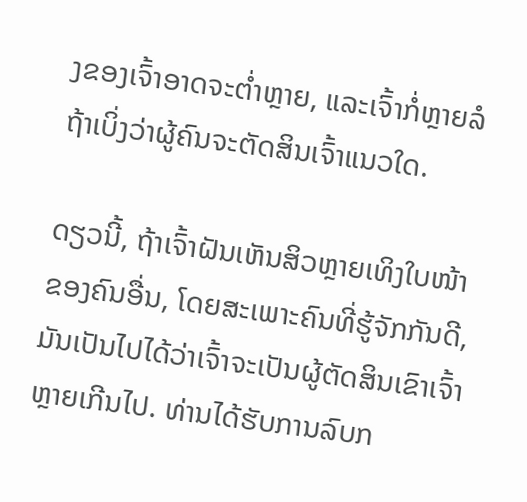ງຂອງເຈົ້າອາດຈະຕໍ່າຫຼາຍ, ແລະເຈົ້າກໍ່ຫຼາຍລໍຖ້າເບິ່ງວ່າຜູ້ຄົນຈະຕັດສິນເຈົ້າແນວໃດ.

ດຽວນີ້, ຖ້າເຈົ້າຝັນເຫັນສິວຫຼາຍເທິງໃບໜ້າຂອງຄົນອື່ນ, ໂດຍສະເພາະຄົນທີ່ຮູ້ຈັກກັນດີ, ມັນເປັນໄປໄດ້ວ່າເຈົ້າຈະເປັນຜູ້ຕັດສິນເຂົາເຈົ້າຫຼາຍເກີນໄປ. ທ່ານໄດ້ຮັບການລົບກ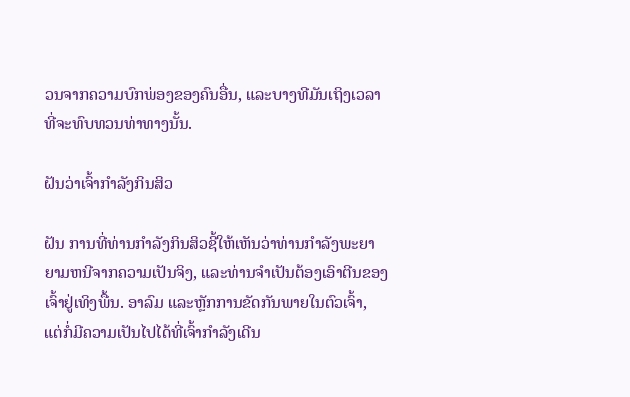ວນຈາກຄວາມບົກພ່ອງຂອງຄົນອື່ນ, ແລະບາງທີມັນເຖິງເວລາທີ່ຈະທົບທວນທ່າທາງນັ້ນ.

ຝັນວ່າເຈົ້າກໍາລັງກິນສິວ

ຝັນ ການທີ່ທ່ານກໍາລັງກິນສິວຊີ້ໃຫ້ເຫັນວ່າທ່ານກໍາລັງພະຍາຍາມຫນີຈາກຄວາມເປັນຈິງ, ແລະທ່ານຈໍາເປັນຕ້ອງເອົາຕີນຂອງເຈົ້າຢູ່ເທິງພື້ນ. ອາລົມ ແລະຫຼັກການຂັດກັນພາຍໃນຕົວເຈົ້າ, ແຕ່ກໍ່ມີຄວາມເປັນໄປໄດ້ທີ່ເຈົ້າກຳລັງເດີນ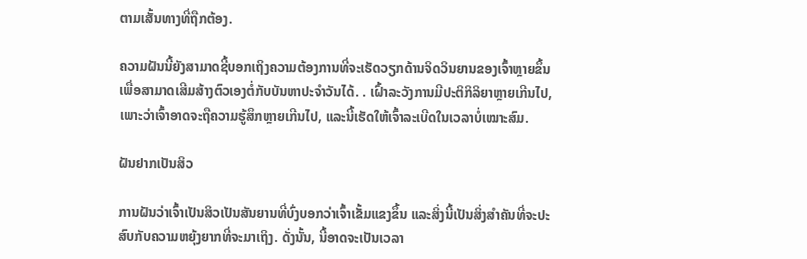ຕາມເສັ້ນທາງທີ່ຖືກຕ້ອງ.

ຄວາມຝັນນີ້ຍັງສາມາດຊີ້ບອກເຖິງຄວາມຕ້ອງການທີ່ຈະເຮັດວຽກດ້ານຈິດວິນຍານຂອງເຈົ້າຫຼາຍຂຶ້ນເພື່ອສາມາດເສີມສ້າງຕົວເອງຕໍ່ກັບບັນຫາປະຈໍາວັນໄດ້. . ເຝົ້າລະວັງການມີປະຕິກິລິຍາຫຼາຍເກີນໄປ, ເພາະວ່າເຈົ້າອາດຈະຖືຄວາມຮູ້ສຶກຫຼາຍເກີນໄປ, ແລະນີ້ເຮັດໃຫ້ເຈົ້າລະເບີດໃນເວລາບໍ່ເໝາະສົມ.

ຝັນຢາກເປັນສິວ

ການຝັນວ່າເຈົ້າເປັນສິວເປັນສັນຍານທີ່ບົ່ງບອກວ່າເຈົ້າເຂັ້ມແຂງຂຶ້ນ ແລະສິ່ງນີ້ເປັນສິ່ງສຳຄັນທີ່ຈະປະສົບກັບຄວາມຫຍຸ້ງຍາກທີ່ຈະມາເຖິງ. ດັ່ງນັ້ນ, ນີ້ອາດຈະເປັນເວລາ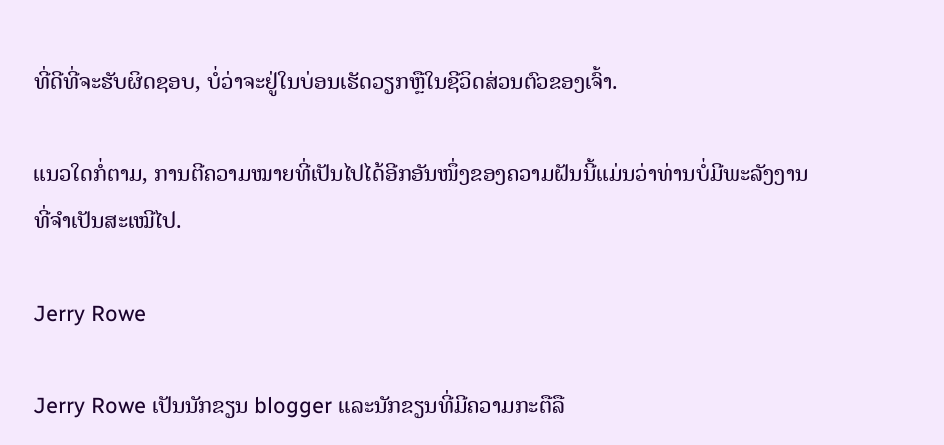ທີ່ດີທີ່ຈະຮັບຜິດຊອບ, ບໍ່ວ່າຈະຢູ່ໃນບ່ອນເຮັດວຽກຫຼືໃນຊີວິດສ່ວນຕົວຂອງເຈົ້າ.

ແນວໃດກໍ່ຕາມ, ການຕີຄວາມໝາຍທີ່ເປັນໄປໄດ້ອີກອັນໜຶ່ງຂອງຄວາມຝັນນີ້ແມ່ນວ່າທ່ານບໍ່ມີພະລັງງານທີ່ຈໍາເປັນສະເໝີໄປ.

Jerry Rowe

Jerry Rowe ເປັນນັກຂຽນ blogger ແລະນັກຂຽນທີ່ມີຄວາມກະຕືລື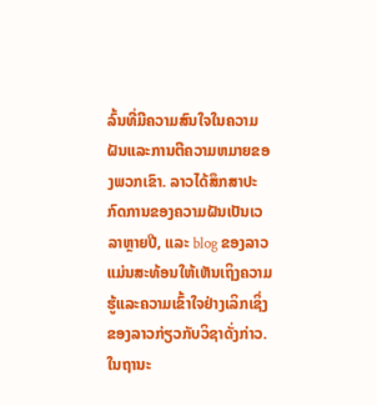ລົ້ນທີ່ມີຄວາມສົນໃຈໃນຄວາມຝັນແລະການຕີຄວາມຫມາຍຂອງພວກເຂົາ. ລາວໄດ້ສຶກສາປະກົດການຂອງຄວາມຝັນເປັນເວລາຫຼາຍປີ, ແລະ blog ຂອງລາວແມ່ນສະທ້ອນໃຫ້ເຫັນເຖິງຄວາມຮູ້ແລະຄວາມເຂົ້າໃຈຢ່າງເລິກເຊິ່ງຂອງລາວກ່ຽວກັບວິຊາດັ່ງກ່າວ. ໃນຖານະ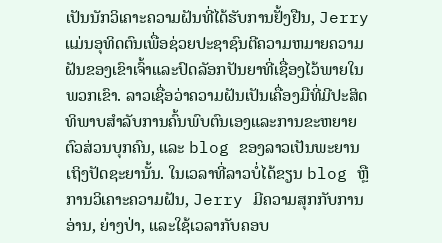ເປັນນັກວິເຄາະຄວາມຝັນທີ່ໄດ້ຮັບການຢັ້ງຢືນ, Jerry ແມ່ນອຸທິດຕົນເພື່ອຊ່ວຍປະຊາຊົນຕີຄວາມຫມາຍຄວາມຝັນຂອງເຂົາເຈົ້າແລະປົດລັອກປັນຍາທີ່ເຊື່ອງໄວ້ພາຍໃນພວກເຂົາ. ລາວເຊື່ອວ່າຄວາມຝັນເປັນເຄື່ອງມືທີ່ມີປະສິດທິພາບສໍາລັບການຄົ້ນພົບຕົນເອງແລະການຂະຫຍາຍຕົວສ່ວນບຸກຄົນ, ແລະ blog ຂອງລາວເປັນພະຍານເຖິງປັດຊະຍານັ້ນ. ໃນເວລາທີ່ລາວບໍ່ໄດ້ຂຽນ blog ຫຼືການວິເຄາະຄວາມຝັນ, Jerry ມີຄວາມສຸກກັບການອ່ານ, ຍ່າງປ່າ, ແລະໃຊ້ເວລາກັບຄອບ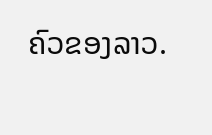ຄົວຂອງລາວ.